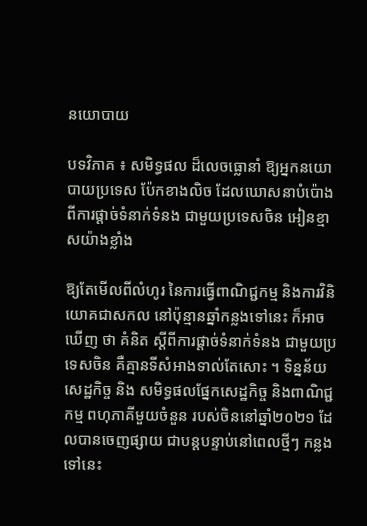នយោបាយ

បទវិភាគ ៖ សមិទ្ធផល ដ៏លេចធ្លោនាំ ឱ្យអ្នកនយោបាយប្រទេស ប៉ែកខាងលិច ដែលឃោសនាបំប៉ោង ពីការផ្តាច់ទំនាក់ទំនង ជាមួយប្រទេសចិន អៀនខ្មាសយ៉ាងខ្លាំង

ឱ្យតែមើលពីលំហូរ នៃការធ្វើពាណិជ្ជកម្ម និងការវិនិយោគជាសកល នៅប៉ុន្មានឆ្នាំកន្លងទៅនេះ ក៏អាចឃើញ ថា គំនិត ស្តីពីការផ្តាច់ទំនាក់ទំនង ជាមួយប្រទេសចិន គឺគ្មានទីសំអាងទាល់តែសោះ ។ ទិន្នន័យសេដ្ឋកិច្ច និង សមិទ្ធផលផ្នែកសេដ្ឋកិច្ច និងពាណិជ្ជកម្ម ពហុភាគីមួយចំនួន របស់ចិននៅឆ្នាំ២០២១ ដែលបានចេញផ្សាយ ជាបន្តបន្ទាប់នៅពេលថ្មីៗ កន្លងទៅនេះ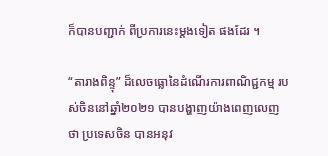ក៏បានបញ្ជាក់ ពីប្រការនេះម្តងទៀត ផងដែរ ។

“តារាងពិន្ទុ” ដ៏លេចធ្លោនៃដំណើរការពាណិជ្ជកម្ម របស់ចិននៅឆ្នាំ២០២១ បានបង្ហាញយ៉ាងពេញលេញ ថា ប្រទេសចិន បានអនុវ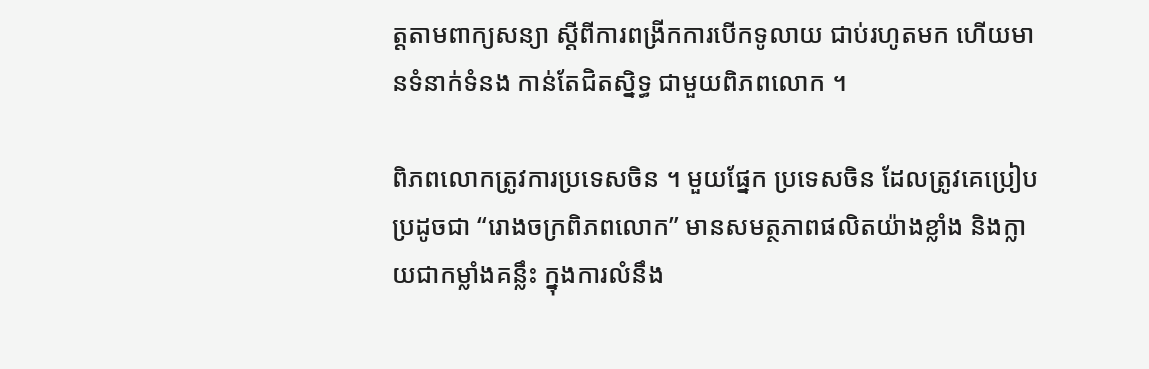ត្តតាមពាក្យសន្យា ស្តីពីការពង្រីកការបើកទូលាយ ជាប់រហូតមក ហើយមានទំនាក់ទំនង កាន់តែជិតស្និទ្ធ ជាមួយពិភពលោក ។

ពិភពលោកត្រូវការប្រទេសចិន ។ មួយផ្នែក ប្រទេសចិន ដែលត្រូវគេប្រៀបប្រដូចជា “រោងចក្រពិភពលោក” មានសមត្ថភាពផលិតយ៉ាងខ្លាំង និងក្លាយជាកម្លាំងគន្លឹះ ក្នុងការលំនឹង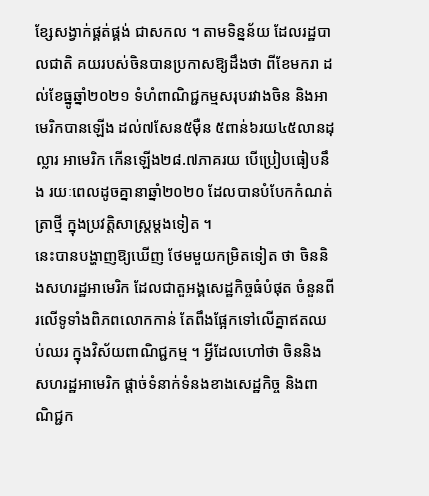ខ្សែសង្វាក់ផ្គត់ផ្គង់ ជាសកល ។ តាមទិន្នន័យ ដែលរដ្ឋបាលជាតិ គយរបស់ចិនបានប្រកាសឱ្យដឹងថា ពីខែមករា ដល់ខែធ្នូឆ្នាំ២០២១ ទំហំពាណិជ្ជកម្មសរុបរវាងចិន និងអាមេរិកបានឡើង ដល់៧សែន៥ម៉ឺន ៥ពាន់៦រយ៤៥លានដុល្លារ អាមេរិក កើនឡើង២៨.៧ភាគរយ បើប្រៀបធៀបនឹង រយៈពេលដូចគ្នានាឆ្នាំ២០២០ ដែលបានបំបែកកំណត់ត្រាថ្មី ក្នុងប្រវត្តិសាស្ត្រម្តងទៀត ។
នេះបានបង្ហាញឱ្យឃើញ ថែមមួយកម្រិតទៀត ថា ចិននិងសហរដ្ឋអាមេរិក ដែលជាតួអង្គសេដ្ឋកិច្ចធំបំផុត ចំនួនពីរលើទូទាំងពិភពលោកកាន់ តែពឹងផ្អែកទៅលើគ្នាឥតឈប់ឈរ ក្នុងវិស័យពាណិជ្ជកម្ម ។ អ្វីដែលហៅថា ចិននិងសហរដ្ឋអាមេរិក ផ្តាច់ទំនាក់ទំនងខាងសេដ្ឋកិច្ច និងពាណិជ្ជក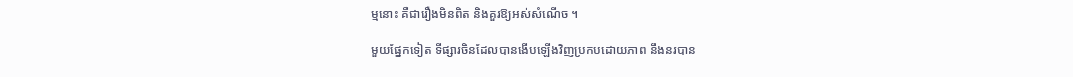ម្មនោះ គឺជារឿងមិនពិត និងគួរឱ្យអស់សំណើច ។

មួយផ្នែកទៀត ទីផ្សារចិនដែលបានងើបឡើងវិញប្រកបដោយភាព នឹងនរបាន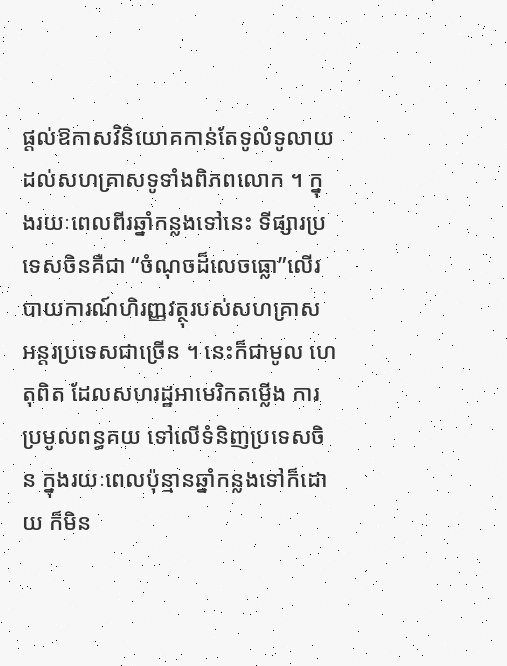ផ្តល់ឱកាសវិនិយោគកាន់តែទូលំទូលាយ ដល់សហគ្រាសទូទាំងពិភពលោក ។ ក្នុងរយៈពេលពីរឆ្នាំកន្លងទៅនេះ ទីផ្សារប្រទេសចិនគឺជា “ចំណុចដ៏លេចធ្លោ”លើរបាយការណ៍ហិរញ្ញវត្ថុរបស់សហគ្រាស អន្តរប្រទេសជាច្រើន ។ នេះក៏ជាមូល ហេតុពិត ដែលសហរដ្ឋអាមេរិកតម្លើង ការប្រមូលពន្ធគយ ទៅលើទំនិញប្រទេសចិន ក្នុងរយៈពេលប៉ុន្មានឆ្នាំកន្លងទៅក៏ដោយ ក៏មិន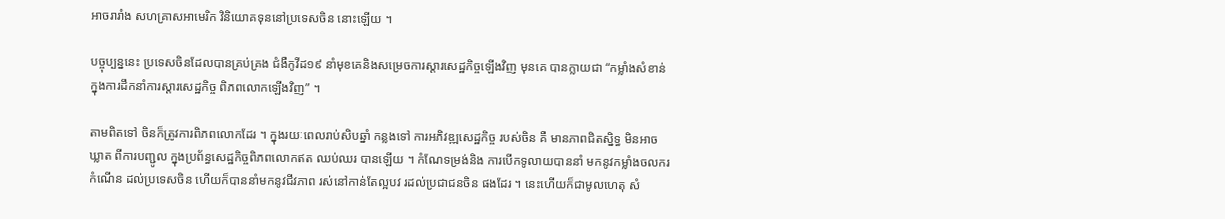អាចរារាំង សហគ្រាសអាមេរិក វិនិយោគទុននៅប្រទេសចិន នោះឡើយ ។

បច្ចុប្បន្ននេះ ប្រទេសចិនដែលបានគ្រប់គ្រង ជំងឺកូវីដ១៩ នាំមុខគេនិងសម្រេចការស្តារសេដ្ឋកិច្ចឡើងវិញ មុនគេ បានក្លាយជា “កម្លាំងសំខាន់ ក្នុងការដឹកនាំការស្តារសេដ្ឋកិច្ច ពិភពលោកឡើងវិញ” ។

តាមពិតទៅ ចិនក៏ត្រូវការពិភពលោកដែរ ។ ក្នុងរយៈពេលរាប់សិបឆ្នាំ កន្លងទៅ ការអភិវឌ្ឍសេដ្ឋកិច្ច របស់ចិន គឺ មានភាពជិតស្និទ្ធ មិនអាចឃ្លាត ពីការបញ្ជូល ក្នុងប្រព័ន្ធសេដ្ឋកិច្ចពិភពលោកឥត ឈប់ឈរ បានឡើយ ។ កំណែទម្រង់និង ការបើកទូលាយបាននាំ មកនូវកម្លាំងចលករ កំណើន ដល់ប្រទេសចិន ហើយក៏បាននាំមកនូវជីវភាព រស់នៅកាន់តែល្អបវ រដល់ប្រជាជនចិន ផងដែរ ។ នេះហើយក៏ជាមូលហេតុ សំ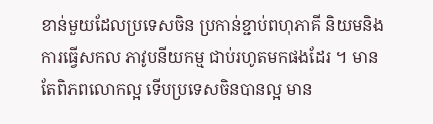ខាន់មួយដែលប្រទេសចិន ប្រកាន់ខ្ជាប់ពហុភាគី និយមនិងការធ្វើសកល ភាវូបនីយកម្ម ជាប់រហូតមកផងដែរ ។ មានតែពិភពលោកល្អ ទើបប្រទេសចិនបានល្អ មាន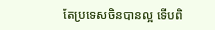តែប្រទេសចិនបានល្អ ទើបពិ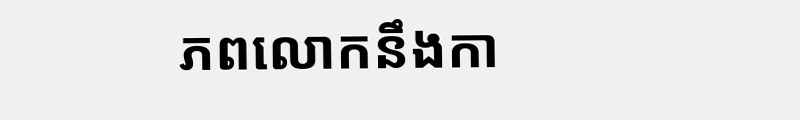ភពលោកនឹងកា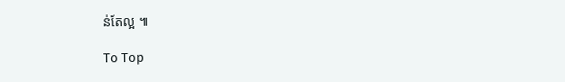ន់តែល្អ ៕

To Top